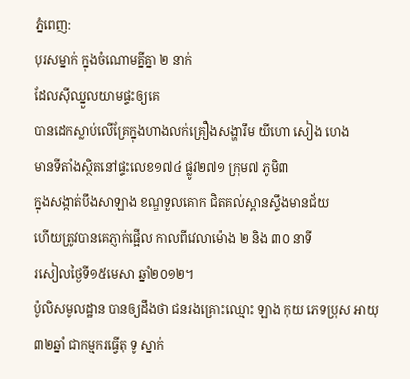ភ្នំពេញ:
បុរសម្នាក់ ក្នុងចំណោមគ្នីគ្នា ២ នាក់
ដែលស៊ីឈ្នួលយាមផ្ទះឲ្យគេ
បានដេកស្លាប់លើគ្រែក្នុងហាងលក់គ្រឿងសង្ហារឹម យីហោ សៀង ហេង
មានទីតាំងស្ថិតនៅផ្ទះលេខ១៧៤ ផ្លូវ២៧១ ក្រុម៧ ភូមិ៣
ក្នុងសង្កាត់បឹងសាឡាង ខណ្ឌទួលគោក ជិតគល់ស្ពានស្ទឹងមានជ័យ
ហើយត្រូវបានគេភ្ញាក់ផ្អើល កាលពីវេលាម៉ោង ២ និង ៣០ នាទី
រសៀលថ្ងៃទី១៥មេសា ឆ្នាំ២០១២។
ប៉ូលិសមូលដ្ឋាន បានឲ្យដឹងថា ជនរងគ្រោះឈ្មោះ ឡាង កុយ ភេទប្រុស អាយុ ៣២ឆ្នាំ ជាកម្មករធ្វើតុ ទូ ស្នាក់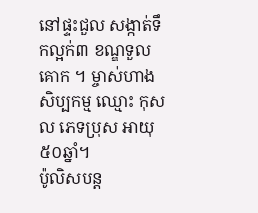នៅផ្ទះជួល សង្កាត់ទឹកល្អក់៣ ខណ្ឌទួលគោក ។ ម្ចាស់ហាងសិប្បកម្ម ឈ្មោះ កុសល ភេទប្រុស អាយុ ៥០ឆ្នាំ។
ប៉ូលិសបន្ត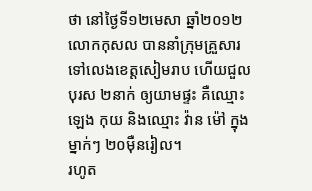ថា នៅថ្ងៃទី១២មេសា ឆ្នាំ២០១២ លោកកុសល បាននាំក្រុមគ្រួសារទៅលេងខេត្តសៀមរាប ហើយជួលបុរស ២នាក់ ឲ្យយាមផ្ទះ គឺឈ្មោះ ឡេង កុយ និងឈ្មោះ វ៉ាន ម៉ៅ ក្នុងម្នាក់ៗ ២០ម៉ឺនរៀល។
រហូត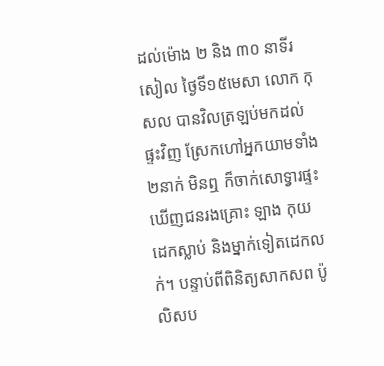ដល់ម៉ោង ២ និង ៣០ នាទីរសៀល ថ្ងៃទី១៥មេសា លោក កុសល បានវិលត្រឡប់មកដល់ផ្ទះវិញ ស្រែកហៅអ្នកយាមទាំង ២នាក់ មិនឮ ក៏ចាក់សោទ្វារផ្ទះឃើញជនរងគ្រោះ ឡាង កុយ ដេកស្លាប់ និងម្នាក់ទៀតដេកលក់។ បន្ទាប់ពីពិនិត្យសាកសព ប៉ូលិសប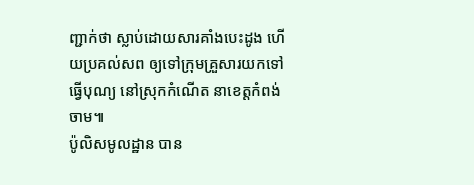ញ្ជាក់ថា ស្លាប់ដោយសារគាំងបេះដូង ហើយប្រគល់សព ឲ្យទៅក្រុមគ្រួសារយកទៅធ្វើបុណ្យ នៅស្រុកកំណើត នាខេត្តកំពង់ចាម៕
ប៉ូលិសមូលដ្ឋាន បាន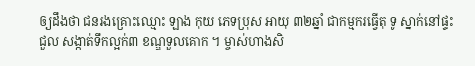ឲ្យដឹងថា ជនរងគ្រោះឈ្មោះ ឡាង កុយ ភេទប្រុស អាយុ ៣២ឆ្នាំ ជាកម្មករធ្វើតុ ទូ ស្នាក់នៅផ្ទះជួល សង្កាត់ទឹកល្អក់៣ ខណ្ឌទួលគោក ។ ម្ចាស់ហាងសិ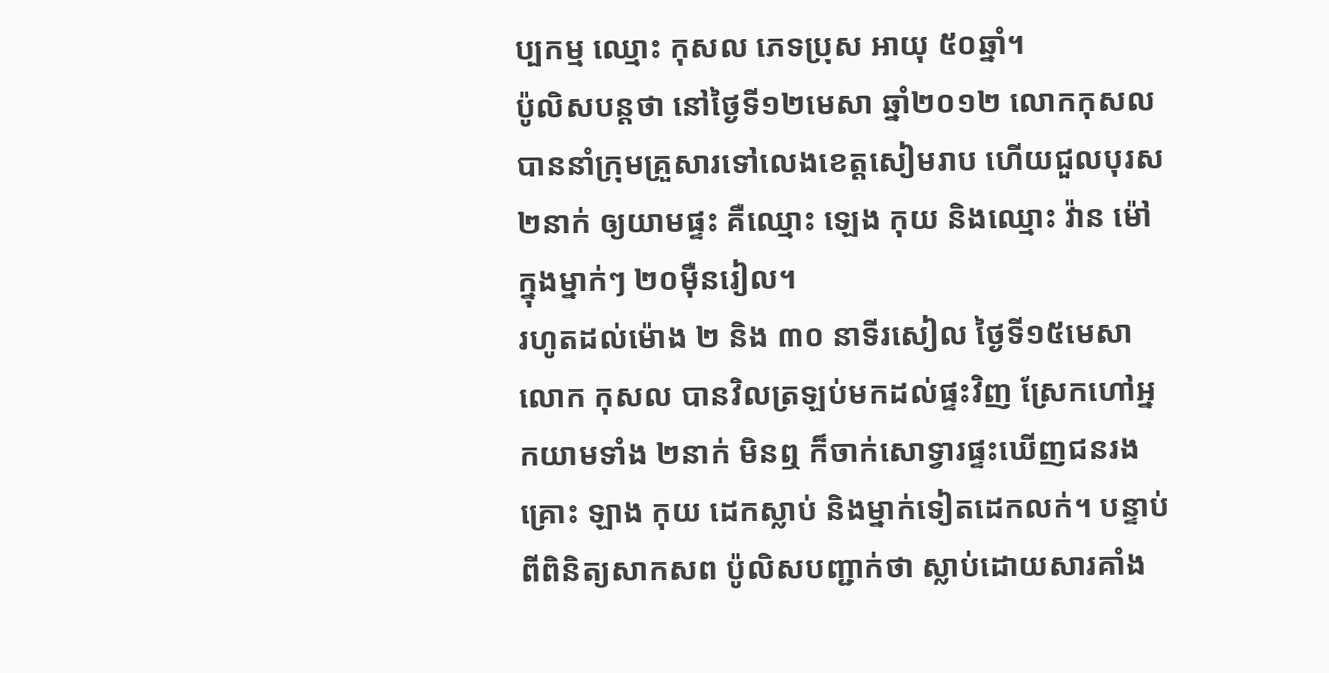ប្បកម្ម ឈ្មោះ កុសល ភេទប្រុស អាយុ ៥០ឆ្នាំ។
ប៉ូលិសបន្តថា នៅថ្ងៃទី១២មេសា ឆ្នាំ២០១២ លោកកុសល បាននាំក្រុមគ្រួសារទៅលេងខេត្តសៀមរាប ហើយជួលបុរស ២នាក់ ឲ្យយាមផ្ទះ គឺឈ្មោះ ឡេង កុយ និងឈ្មោះ វ៉ាន ម៉ៅ ក្នុងម្នាក់ៗ ២០ម៉ឺនរៀល។
រហូតដល់ម៉ោង ២ និង ៣០ នាទីរសៀល ថ្ងៃទី១៥មេសា លោក កុសល បានវិលត្រឡប់មកដល់ផ្ទះវិញ ស្រែកហៅអ្នកយាមទាំង ២នាក់ មិនឮ ក៏ចាក់សោទ្វារផ្ទះឃើញជនរងគ្រោះ ឡាង កុយ ដេកស្លាប់ និងម្នាក់ទៀតដេកលក់។ បន្ទាប់ពីពិនិត្យសាកសព ប៉ូលិសបញ្ជាក់ថា ស្លាប់ដោយសារគាំង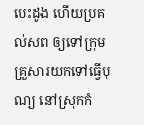បេះដូង ហើយប្រគល់សព ឲ្យទៅក្រុមគ្រួសារយកទៅធ្វើបុណ្យ នៅស្រុកកំ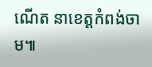ណើត នាខេត្តកំពង់ចាម៕